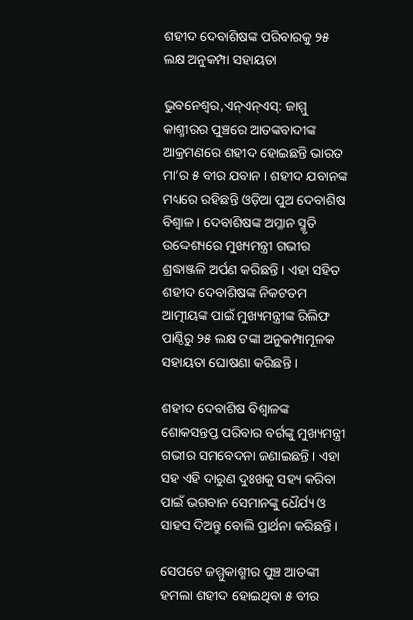ଶହୀଦ ଦେବାଶିଷଙ୍କ ପରିବାରକୁ ୨୫ ଲକ୍ଷ ଅନୁକମ୍ପା ସହାୟତା

ଭୁବନେଶ୍ବର,ଏନ୍‌ଏନ୍ଏସ୍‌: ଜାମ୍ମୁ କାଶ୍ମୀରର ପୁଞ୍ଚରେ ଆତଙ୍କବାଦୀଙ୍କ ଆକ୍ରମଣରେ ଶହୀଦ ହୋଇଛନ୍ତି ଭାରତ ମା’ର ୫ ବୀର ଯବାନ । ଶହୀଦ ଯବାନଙ୍କ ମଧ୍ୟରେ ରହିଛନ୍ତି ଓଡ଼ିଆ ପୁଅ ଦେବାଶିଷ ବିଶ୍ବାଳ । ଦେବାଶିଷଙ୍କ ଅମ୍ଳାନ ସ୍ମୃତି ଉଦ୍ଦେଶ୍ୟରେ ମୁଖ୍ୟମନ୍ତ୍ରୀ ଗଭୀର ଶ୍ରଦ୍ଧାଞ୍ଜଳି ଅର୍ପଣ କରିଛନ୍ତି । ଏହା ସହିତ ଶହୀଦ ଦେବାଶିଷଙ୍କ ନିକଟତମ ଆତ୍ମୀୟଙ୍କ ପାଇଁ ମୁଖ୍ୟମନ୍ତ୍ରୀଙ୍କ ରିଲିଫ ପାଣ୍ଠିରୁ ୨୫ ଲକ୍ଷ ଟଙ୍କା ଅନୁକମ୍ପାମୂଳକ ସହାୟତା ଘୋଷଣା କରିଛନ୍ତି ।

ଶହୀଦ ଦେବାଶିଷ ବିଶ୍ବାଳଙ୍କ ଶୋକସନ୍ତପ୍ତ ପରିବାର ବର୍ଗଙ୍କୁ ମୁଖ୍ୟମନ୍ତ୍ରୀ ଗଭୀର ସମବେଦନା ଜଣାଇଛନ୍ତି । ଏହା ସହ ଏହି ଦାରୁଣ ଦୁଃଖକୁ ସହ୍ୟ କରିବା ପାଇଁ ଭଗବାନ ସେମାନଙ୍କୁ ଧୈର୍ଯ୍ୟ ଓ ସାହସ ଦିଅନ୍ତୁ ବୋଲି ପ୍ରାର୍ଥନା କରିଛନ୍ତି ।

ସେପଟେ ଜମ୍ମୁକାଶ୍ମୀର ପୁଞ୍ଚ ଆତଙ୍କୀ ହମଲା ଶହୀଦ ହୋଇଥିବା ୫ ବୀର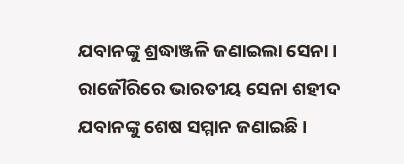ଯବାନଙ୍କୁ ଶ୍ରଦ୍ଧାଞ୍ଜଳି ଜଣାଇଲା ସେନା । ରାଜୌରିରେ ଭାରତୀୟ ସେନା ଶହୀଦ ଯବାନଙ୍କୁ ଶେଷ ସମ୍ମାନ ଜଣାଇଛି ।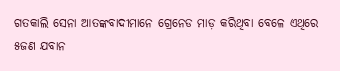ଗତକାଲି ସେନା ଆତଙ୍କବାଦୀମାନେ ଗ୍ରେନେଡ ମାଡ଼ କରିଥିବା ବେଳେ ଏଥିରେ ୫ଜଣ ଯବାନ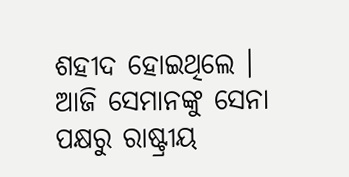ଶହୀଦ ହୋଇଥିଲେ । ଆଜି ସେମାନଙ୍କୁ ସେନା ପକ୍ଷରୁ ରାଷ୍ଟ୍ରୀୟ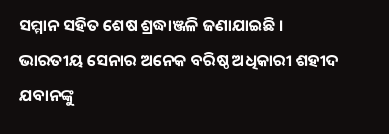ସମ୍ମାନ ସହିତ ଶେଷ ଶ୍ରଦ୍ଧାଞ୍ଜଳି ଜଣାଯାଇଛି । ଭାରତୀୟ ସେନାର ଅନେକ ବରିଷ୍ଠ ଅଧିକାରୀ ଶହୀଦ ଯବାନଙ୍କୁ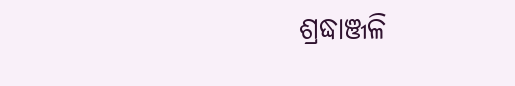ଶ୍ରଦ୍ଧାଞ୍ଜଳି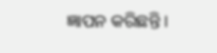ଜ୍ଞାପନ କରିଛନ୍ତି ।